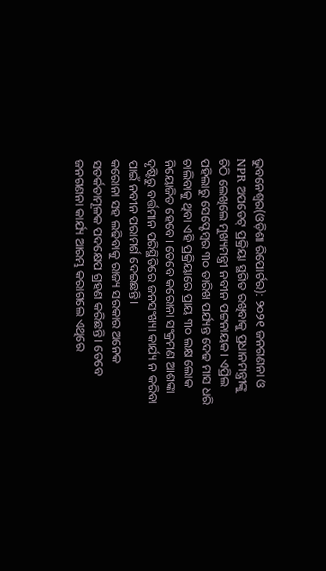ଭୁବନେଶ୍ୱର(ଓଡ଼ିଶା ରିପୋର୍ଟର): ୨୦୨୧ ଜନଗଣନା ଓ NPR ଅପଡେଟ୍ ପ୍ରକ୍ରିୟା ସ୍ଥଗିତ ରଖିବାକୁ ପ୍ରଧାନମନ୍ତ୍ରୀଙ୍କୁ ଚିଠି ଲେଖିଲେ ମୁଖ୍ୟମନ୍ତ୍ରୀ ନବୀନ ପଟ୍ଟନାୟକ। ଏପ୍ରିଲ ପହିଲାରୁ ସେପ୍ଟେମ୍ବର ୩୦ ତାରିଖ ପର୍ଯ୍ୟନ୍ତ ଦେଢ ମାସ ଧରି ଚାଲିବାକୁ ଥିବା ଏହି ପ୍ରକ୍ରିୟାରେ ପ୍ରାୟ ୩୦ ଲକ୍ଷ ଲୋକ ନିୟୋଜିତ ହେବେ। ତେବେ କରୋନା ସଂକ୍ରମଣ ଆଶଙ୍କା ଦୃଷ୍ଟିରୁ ବର୍ତ୍ତମାନ ପରିସ୍ଥିତିରେ ଜନସଂଖ୍ୟା କାର୍ଯ୍ୟ ନ କରିବା ପାଇଁ ନବୀନ ପରାମର୍ଶ ଦେଇଛନ୍ତି।
କରୋନା ସହ ଲଢିବାକୁ ରାଜ୍ୟ ସରକାର ଅନେକ ସତର୍କତାମୂଳକ ପଦକ୍ଷେପ ଗ୍ରହଣ କରିଛନ୍ତି। ତେବେ ଜନଗଣନା କାର୍ଯ୍ୟ ଆରମ୍ଭ କରାଗଲେ ଏଥିରେ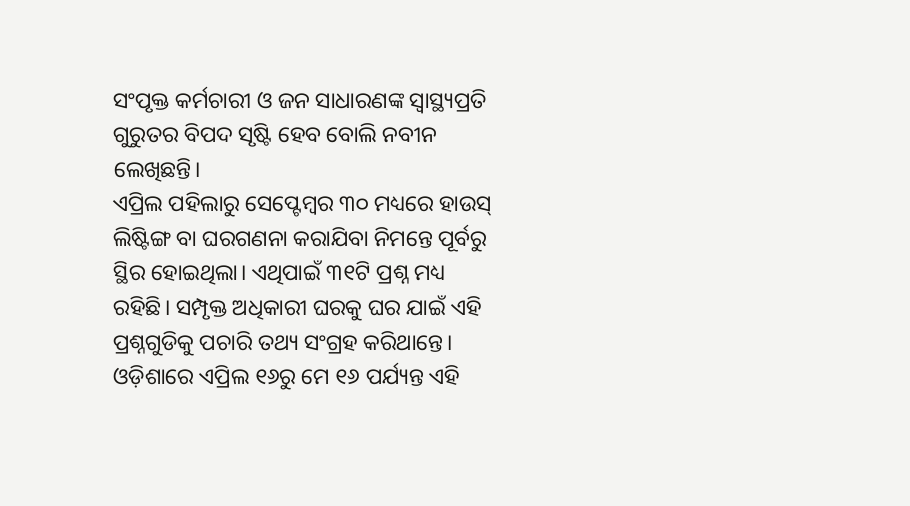ସଂପୃକ୍ତ କର୍ମଚାରୀ ଓ ଜନ ସାଧାରଣଙ୍କ ସ୍ୱାସ୍ଥ୍ୟପ୍ରତି ଗୁରୁତର ବିପଦ ସୃଷ୍ଟି ହେବ ବୋଲି ନବୀନ ଲେଖିଛନ୍ତି।
ଏପ୍ରିଲ ପହିଲାରୁ ସେପ୍ଟେମ୍ବର ୩୦ ମଧ୍ୟରେ ହାଉସ୍ ଲିଷ୍ଟିଙ୍ଗ ବା ଘରଗଣନା କରାଯିବା ନିମନ୍ତେ ପୂର୍ବରୁ ସ୍ଥିର ହୋଇଥିଲା। ଏଥିପାଇଁ ୩୧ଟି ପ୍ରଶ୍ନ ମଧ୍ୟ ରହିଛି। ସମ୍ପୃକ୍ତ ଅଧିକାରୀ ଘରକୁ ଘର ଯାଇଁ ଏହି ପ୍ରଶ୍ନଗୁଡିକୁ ପଚାରି ତଥ୍ୟ ସଂଗ୍ରହ କରିଥାନ୍ତେ। ଓଡ଼ିଶାରେ ଏପ୍ରିଲ ୧୬ରୁ ମେ ୧୬ ପର୍ଯ୍ୟନ୍ତ ଏହି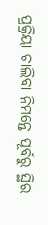ପ୍ରକ୍ରିୟା ଚାଲିବା ନିମନ୍ତେ ପୂର୍ବରୁ ସ୍ଥିର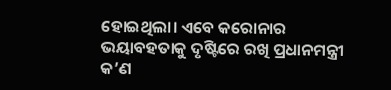ହୋଇଥିଲା। ଏବେ କରୋନାର ଭୟାବହତାକୁ ଦୃଷ୍ଟିରେ ରଖି ପ୍ରଧାନମନ୍ତ୍ରୀ କ’ଣ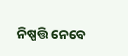ନିଷ୍ପତ୍ତି ନେବେ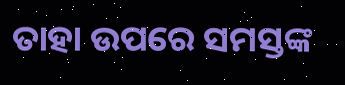ତାହା ଉପରେ ସମସ୍ତଙ୍କ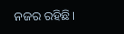ନଜର ରହିଛି।